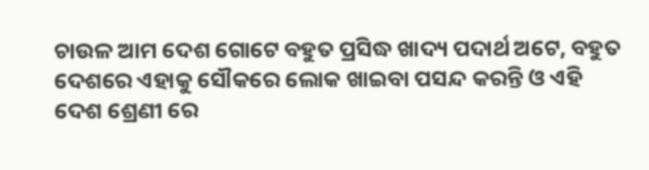ଚାଉଳ ଆମ ଦେଶ ଗୋଟେ ବହୁତ ପ୍ରସିଦ୍ଧ ଖାଦ୍ୟ ପଦାର୍ଥ ଅଟେ, ବହୁତ ଦେଶରେ ଏହାକୁ ସୌକରେ ଲୋକ ଖାଇବା ପସନ୍ଦ କରନ୍ତି ଓ ଏହି ଦେଶ ଶ୍ରେଣୀ ରେ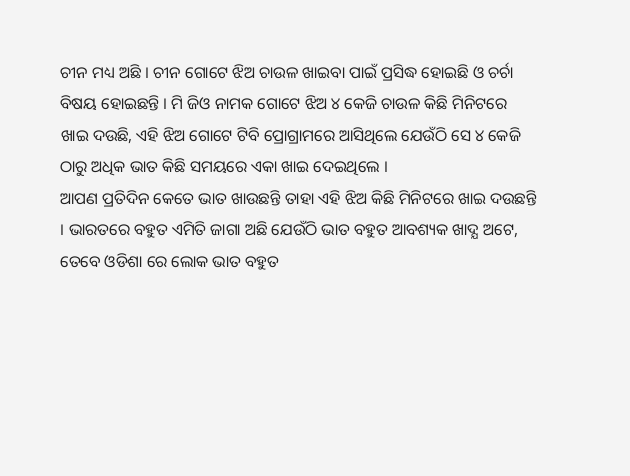ଚୀନ ମଧ୍ୟ ଅଛି । ଚୀନ ଗୋଟେ ଝିଅ ଚାଉଳ ଖାଇବା ପାଇଁ ପ୍ରସିଦ୍ଧ ହୋଇଛି ଓ ଚର୍ଚା ବିଷୟ ହୋଇଛନ୍ତି । ମି ଜିଓ ନାମକ ଗୋଟେ ଝିଅ ୪ କେଜି ଚାଉଳ କିଛି ମିନିଟରେ ଖାଇ ଦଉଛି, ଏହି ଝିଅ ଗୋଟେ ଟିବି ପ୍ରୋଗ୍ରାମରେ ଆସିଥିଲେ ଯେଉଁଠି ସେ ୪ କେଜି ଠାରୁ ଅଧିକ ଭାତ କିଛି ସମୟରେ ଏକା ଖାଇ ଦେଇଥିଲେ ।
ଆପଣ ପ୍ରତିଦିନ କେତେ ଭାତ ଖାଉଛନ୍ତି ତାହା ଏହି ଝିଅ କିଛି ମିନିଟରେ ଖାଇ ଦଉଛନ୍ତି । ଭାରତରେ ବହୁତ ଏମିତି ଜାଗା ଅଛି ଯେଉଁଠି ଭାତ ବହୁତ ଆବଶ୍ୟକ ଖାଦ୍ଯ ଅଟେ, ତେବେ ଓଡିଶା ରେ ଲୋକ ଭାତ ବହୁତ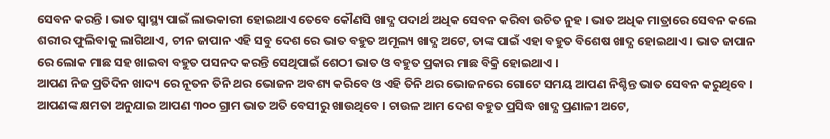ସେବନ କରନ୍ତି । ଭାତ ସ୍ୱାସ୍ଥ୍ୟ ପାଇଁ ଲାଭକାରୀ ହୋଇଥାଏ ତେବେ କୌଣସି ଖାଦ୍ଯ ପଦାର୍ଥ ଅଧିକ ସେବନ କରିବା ଉଚିତ ନୁହ । ଭାତ ଅଧିକ ମାତ୍ରାରେ ସେବନ କଲେ ଶରୀର ଫୁଲିବାକୁ ଲାଗିଥାଏ, ଚୀନ ଜାପାନ ଏହି ସବୁ ଦେଶ ରେ ଭାତ ବହୁତ ଅମୂଲ୍ୟ ଖାଦ୍ଯ ଅଟେ, ତାଙ୍କ ପାଇଁ ଏହା ବହୁତ ବିଶେଷ ଖାଦ୍ଯ ହୋଇଥାଏ । ଭାତ ଜାପାନ ରେ ଲୋକ ମାଛ ସହ ଖାଇବା ବହୁତ ପସନଦ କରନ୍ତି ସେଥିପାଇଁ ଶେଠୀ ଭାତ ଓ ବହୁତ ପ୍ରକାର ମାଛ ବିକ୍ରି ହୋଇଥାଏ ।
ଆପଣ ନିଜ ପ୍ରତିଦିନ ଖାଦ୍ୟ ରେ ନୂତନ ତିନି ଥର ଭୋଜନ ଅବଶ୍ୟ କରିବେ ଓ ଏହି ତିନି ଥର ଭୋଜନରେ ଗୋଟେ ସମୟ ଆପଣ ନିଶ୍ଚିନ୍ତ ଭାତ ସେବନ କରୁଥିବେ । ଆପଣଙ୍କ କ୍ଷମତା ଅନୁଯାଇ ଆପଣ ୩୦୦ ଗ୍ରାମ ଭାତ ଅତି ବେସୀରୁ ଖାଉଥିବେ । ଚାଉଳ ଆମ ଦେଶ ବହୁତ ପ୍ରସିଦ୍ଧ ଖାଦ୍ଯ ପ୍ରଣାଳୀ ଅଟେ,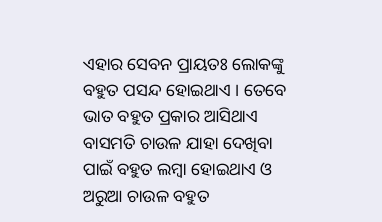ଏହାର ସେବନ ପ୍ରାୟତଃ ଲୋକଙ୍କୁ ବହୁତ ପସନ୍ଦ ହୋଇଥାଏ । ତେବେ ଭାତ ବହୁତ ପ୍ରକାର ଆସିଥାଏ ବାସମତି ଚାଉଳ ଯାହା ଦେଖିବା ପାଇଁ ବହୁତ ଲମ୍ବା ହୋଇଥାଏ ଓ ଅରୁଆ ଚାଉଳ ବହୁତ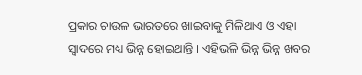ପ୍ରକାର ଚାଉଳ ଭାରତରେ ଖାଇବାକୁ ମିଳିଥାଏ ଓ ଏହା ସ୍ଵାଦରେ ମଧ୍ୟ ଭିନ୍ନ ହୋଇଥାନ୍ତି । ଏହିଭଳି ଭିନ୍ନ ଭିନ୍ନ ଖବର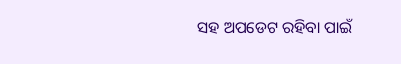ସହ ଅପଡେଟ ରହିବା ପାଇଁ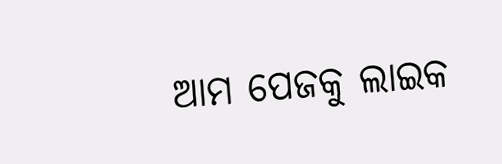ଆମ ପେଜକୁ ଲାଇକ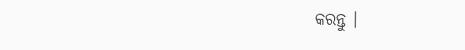କରନ୍ତୁ ।